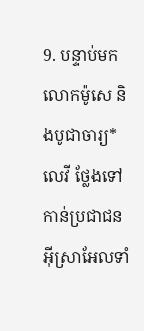9. បន្ទាប់មក លោកម៉ូសេ និងបូជាចារ្យ*លេវី ថ្លែងទៅកាន់ប្រជាជនអ៊ីស្រាអែលទាំ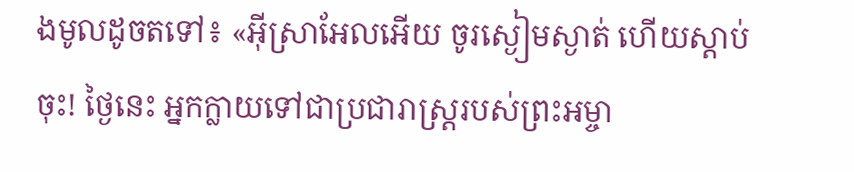ងមូលដូចតទៅ៖ «អ៊ីស្រាអែលអើយ ចូរស្ងៀមស្ងាត់ ហើយស្ដាប់ចុះ! ថ្ងៃនេះ អ្នកក្លាយទៅជាប្រជារាស្ត្ររបស់ព្រះអម្ចា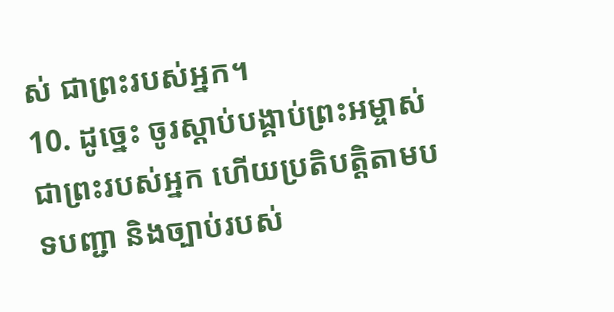ស់ ជាព្រះរបស់អ្នក។
10. ដូច្នេះ ចូរស្ដាប់បង្គាប់ព្រះអម្ចាស់ ជាព្រះរបស់អ្នក ហើយប្រតិបត្តិតាមបទបញ្ជា និងច្បាប់របស់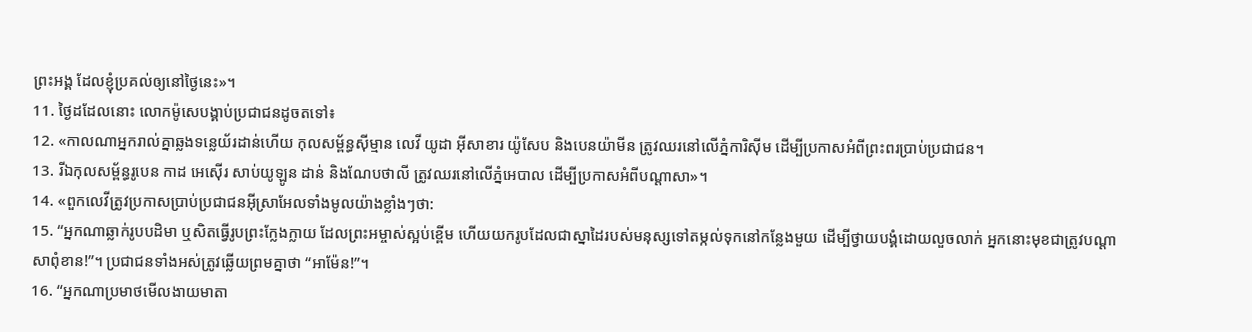ព្រះអង្គ ដែលខ្ញុំប្រគល់ឲ្យនៅថ្ងៃនេះ»។
11. ថ្ងៃដដែលនោះ លោកម៉ូសេបង្គាប់ប្រជាជនដូចតទៅ៖
12. «កាលណាអ្នករាល់គ្នាឆ្លងទន្លេយ័រដាន់ហើយ កុលសម្ព័ន្ធស៊ីម្មាន លេវី យូដា អ៊ីសាខារ យ៉ូសែប និងបេនយ៉ាមីន ត្រូវឈរនៅលើភ្នំការិស៊ីម ដើម្បីប្រកាសអំពីព្រះពរប្រាប់ប្រជាជន។
13. រីឯកុលសម្ព័ន្ធរូបេន កាដ អេស៊ើរ សាប់យូឡូន ដាន់ និងណែបថាលី ត្រូវឈរនៅលើភ្នំអេបាល ដើម្បីប្រកាសអំពីបណ្ដាសា»។
14. «ពួកលេវីត្រូវប្រកាសប្រាប់ប្រជាជនអ៊ីស្រាអែលទាំងមូលយ៉ាងខ្លាំងៗថា:
15. “អ្នកណាឆ្លាក់រូបបដិមា ឬសិតធ្វើរូបព្រះក្លែងក្លាយ ដែលព្រះអម្ចាស់ស្អប់ខ្ពើម ហើយយករូបដែលជាស្នាដៃរបស់មនុស្សទៅតម្កល់ទុកនៅកន្លែងមួយ ដើម្បីថ្វាយបង្គំដោយលួចលាក់ អ្នកនោះមុខជាត្រូវបណ្ដាសាពុំខាន!”។ ប្រជាជនទាំងអស់ត្រូវឆ្លើយព្រមគ្នាថា “អាម៉ែន!”។
16. “អ្នកណាប្រមាថមើលងាយមាតា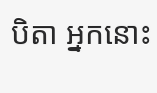បិតា អ្នកនោះ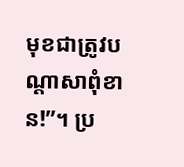មុខជាត្រូវបណ្ដាសាពុំខាន!”។ ប្រ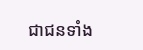ជាជនទាំង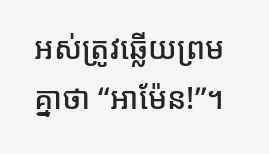អស់ត្រូវឆ្លើយព្រមគ្នាថា “អាម៉ែន!”។